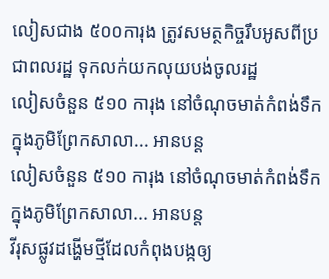លៀសជាង ៥០០ការុង ត្រូវសមត្ថកិច្ចរឹបអូសពីប្រជាពលរដ្ឋ ទុកលក់យកលុយបង់ចូលរដ្ឋ
លៀសចំនួន ៥១០ ការុង នៅចំណុចមាត់កំពង់ទឹក ក្នុងភូមិព្រែកសាលា... អានបន្ត
លៀសចំនួន ៥១០ ការុង នៅចំណុចមាត់កំពង់ទឹក ក្នុងភូមិព្រែកសាលា... អានបន្ត
វីរុសផ្លូវដង្ហើមថ្មីដែលកំពុងបង្កឲ្យ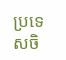ប្រទេសចិ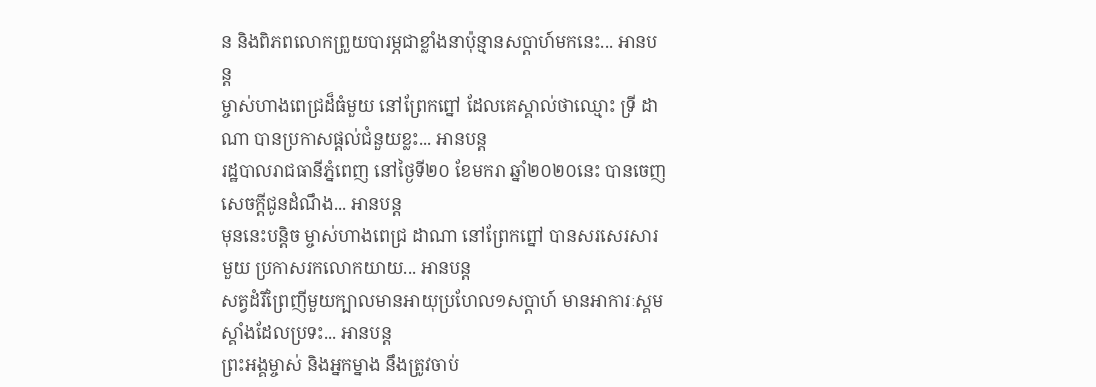ន និងពិភពលោកព្រួយបារម្ភជាខ្លាំងនាប៉ុន្មានសប្តាហ៍មកនេះ... អានបន្ត
ម្ចាស់ហាងពេជ្រដ៏ធំមួយ នៅព្រែកព្នៅ ដែលគេស្គាល់ថាឈ្មោះ ទ្រី ដាណា បានប្រកាសផ្ដល់ជំនួយខ្លះ... អានបន្ត
រដ្ឋបាលរាជធានីភ្នំពេញ នៅថ្ងៃទី២០ ខែមករា ឆ្នាំ២០២០នេះ បានចេញសេចក្ដីជូនដំណឹង... អានបន្ត
មុននេះបន្តិច ម្ចាស់ហាងពេជ្រ ដាណា នៅព្រែកព្នៅ បានសរសេរសារមួយ ប្រកាសរកលោកយាយ... អានបន្ត
សត្វដំរីព្រៃញីមួយក្បាលមានអាយុប្រហែល១សប្ដាហ៍ មានអាការៈស្គមស្គាំងដែលប្រទះ... អានបន្ត
ព្រះអង្គម្ចាស់ និងអ្នកម្នាង នឹងត្រូវចាប់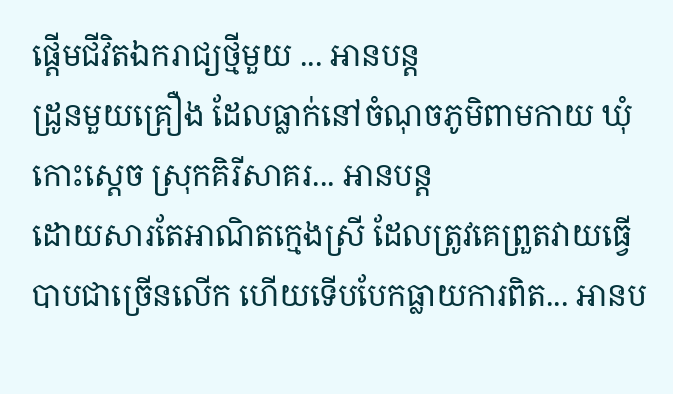ផ្ដើមជីវិតឯករាជ្យថ្មីមួយ ... អានបន្ត
ដ្រូនមួយគ្រឿង ដែលធ្លាក់នៅចំណុចភូមិពាមកាយ ឃុំកោះស្តេច ស្រុកគិរីសាគរ... អានបន្ត
ដោយសារតែអាណិតក្មេងស្រី ដែលត្រូវគេព្រួតវាយធ្វើបាបជាច្រើនលើក ហើយទើបបែកធ្លាយការពិត... អានប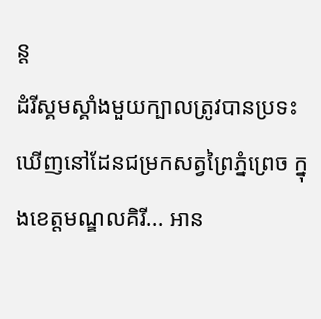ន្ត
ដំរីស្គមស្គាំងមួយក្បាលត្រូវបានប្រទះឃើញនៅដែនជម្រកសត្វព្រៃភ្នំព្រេច ក្នុងខេត្តមណ្ឌលគិរី... អាន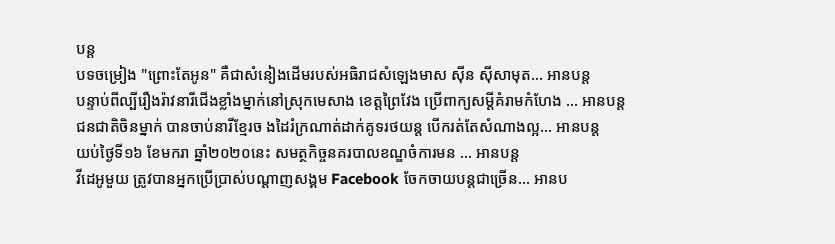បន្ត
បទចម្រៀង "ព្រោះតែអូន" គឺជាសំនៀងដើមរបស់អធិរាជសំឡេងមាស ស៊ីន ស៊ីសាមុត... អានបន្ត
បន្ទាប់ពីល្បីរឿងរ៉ាវនារីជើងខ្លាំងម្នាក់នៅស្រុកមេសាង ខេត្តព្រៃវែង ប្រើពាក្យសម្ដីគំរាមកំហែង ... អានបន្ត
ជនជាតិចិនម្នាក់ បានចាប់នារីខ្មែរច ងដៃរំក្រណាត់ដាក់គូទរថយន្ត បើករត់តែសំណាងល្អ... អានបន្ត
យប់ថ្ងៃទី១៦ ខែមករា ឆ្នាំ២០២០នេះ សមត្ថកិច្ចនគរបាលខណ្ឌចំការមន ... អានបន្ត
វីដេអូមួយ ត្រូវបានអ្នកប្រើប្រាស់បណ្តាញសង្គម Facebook ចែកចាយបន្តជាច្រើន... អានប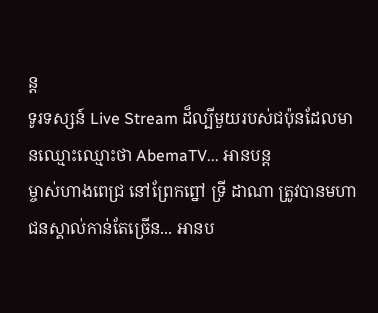ន្ត
ទូរទស្សន៍ Live Stream ដ៏ល្បីមួយរបស់ជប៉ុនដែលមានឈ្មោះឈ្មោះថា AbemaTV... អានបន្ត
ម្ចាស់ហាងពេជ្រ នៅព្រែកព្នៅ ទ្រី ដាណា ត្រូវបានមហាជនស្គាល់កាន់តែច្រើន... អានប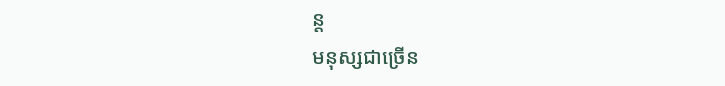ន្ត
មនុស្សជាច្រើន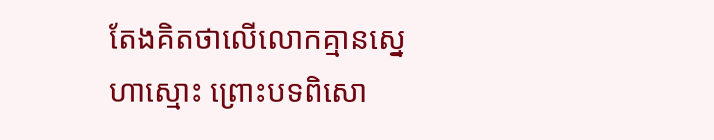តែងគិតថាលើលោកគ្មានស្នេហាស្មោះ ព្រោះបទពិសោ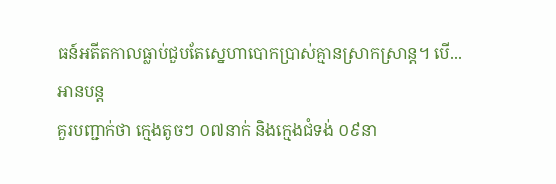ធន៍អតីតកាលធ្លាប់ជួបតែស្នេហាបោកប្រាស់គ្មានស្រាកស្រាន្ត។ បើ... អានបន្ត
គួរបញ្ជាក់ថា ក្មេងតូចៗ ០៧នាក់ និងក្មេងជំទង់ ០៩នា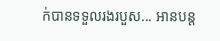ក់បានទទួលរងរបួស... អានបន្ត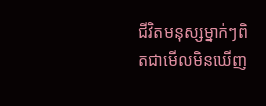ជីវិតមនុស្សម្នាក់ៗពិតជាមើលមិនឃើញ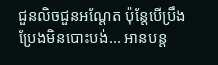ជួនលិចជួនអណ្ដែត ប៉ុន្តែបើប្រឹងប្រែងមិនបោះបង់... អានបន្ត